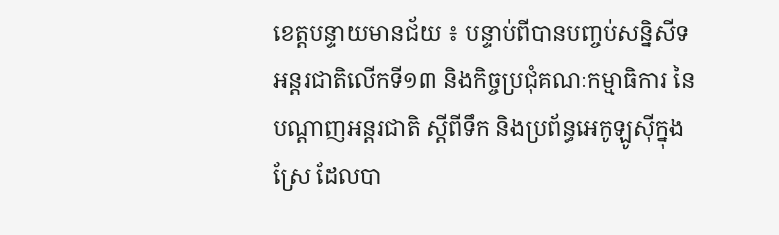ខេត្តបន្ទាយមានជ័យ ៖ បន្ទាប់ពីបានបញ្ចប់សន្និសីទអន្តរជាតិលើកទី១៣ និងកិច្ចប្រជុំគណៈកម្មាធិការ នៃបណ្តាញអន្តរជាតិ ស្តីពីទឹក និងប្រព័ន្ធអេកូឡូស៊ីក្នុងស្រែ ដែលបា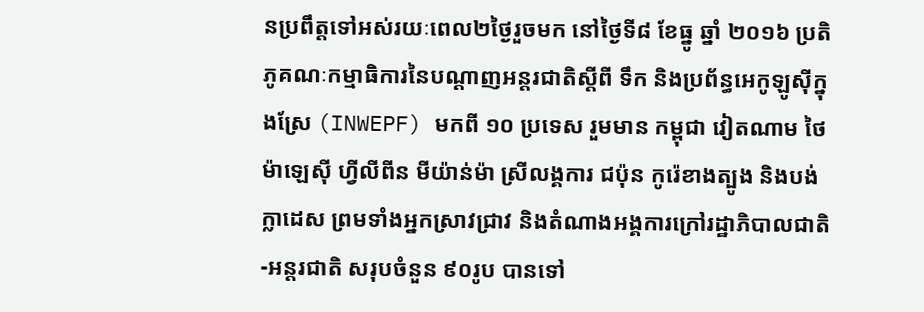នប្រពឹត្តទៅអស់រយៈពេល២ថ្ងៃរួចមក នៅថ្ងៃទី៨ ខែធ្នូ ឆ្នាំ ២០១៦ ប្រតិភូគណៈកម្មាធិការនៃបណ្តាញអន្តរជាតិស្តីពី ទឹក និងប្រព័ន្ធអេកូឡូស៊ីក្នុងស្រែ (INWEPF) មកពី ១០ ប្រទេស រួមមាន កម្ពុជា វៀតណាម ថៃ ម៉ាឡេស៊ី ហ្វីលីពីន មីយ៉ាន់ម៉ា ស្រីលង្គការ ជប៉ុន កូរ៉េខាងត្បូង និងបង់ក្លាដេស ព្រមទាំងអ្នកស្រាវជ្រាវ និងតំណាងអង្គការក្រៅរដ្ឋាភិបាលជាតិ-អន្តរជាតិ សរុបចំនួន ៩០រូប បានទៅ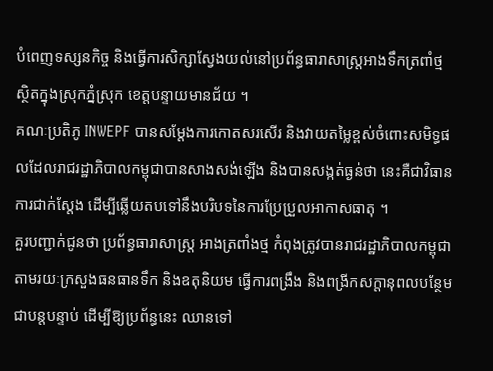បំពេញទស្សនកិច្ច និងធ្វើការសិក្សាស្វែងយល់នៅប្រព័ន្ធធារាសាស្ត្រអាងទឹកត្រពាំថ្ម ស្ថិតក្នុងស្រុកភ្នំស្រុក ខេត្តបន្ទាយមានជ័យ ។
គណៈប្រតិភូ INWEPF បានសម្តែងការកោតសរសើរ និងវាយតម្លៃខ្ពស់ចំពោះសមិទ្ធផលដែលរាជរដ្ឋាភិបាលកម្ពុជាបានសាងសង់ឡើង និងបានសង្កត់ធ្ងន់ថា នេះគឺជាវិធានការជាក់ស្តែង ដើម្បីឆ្លើយតបទៅនឹងបរិបទនៃការប្រែប្រួលអាកាសធាតុ ។
គួរបញ្ជាក់ជូនថា ប្រព័ន្ធធារាសាស្ត្រ អាងត្រពាំងថ្ម កំពុងត្រូវបានរាជរដ្ឋាភិបាលកម្ពុជា តាមរយៈក្រសួងធនធានទឹក និងឧតុនិយម ធ្វើការពង្រឹង និងពង្រីកសក្តានុពលបន្ថែមជាបន្តបន្ទាប់ ដើម្បីឱ្យប្រព័ន្ធនេះ ឈានទៅ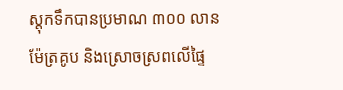ស្តុកទឹកបានប្រមាណ ៣០០ លានម៉ែត្រគូប និងស្រោចស្រពលើផ្ទៃ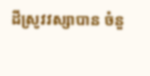ដីស្រូវវស្សាបាន ចំនួ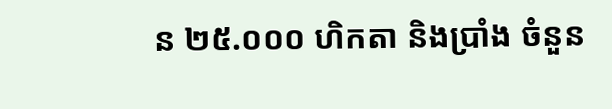ន ២៥.០០០ ហិកតា និងប្រាំង ចំនួន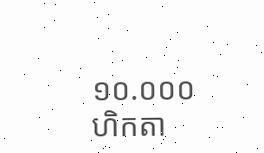១០.០០០ ហិកតា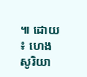៕ ដោយ ៖ ហេង សូរិយា